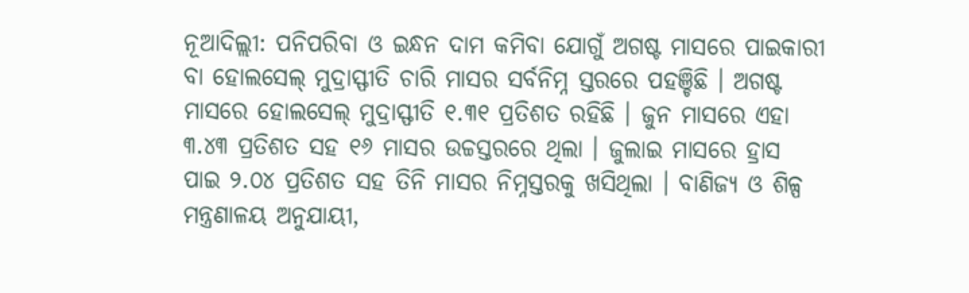ନୂଆଦିଲ୍ଲୀ: ପନିପରିବା ଓ ଇନ୍ଧନ ଦାମ କମିବା ଯୋଗୁଁ ଅଗଷ୍ଟ ମାସରେ ପାଇକାରୀ ବା ହୋଲସେଲ୍ ମୁଦ୍ରାସ୍ଫୀତି ଚାରି ମାସର ସର୍ବନିମ୍ନ ସ୍ତରରେ ପହଞ୍ଚିଛି । ଅଗଷ୍ଟ ମାସରେ ହୋଲସେଲ୍ ମୁଦ୍ରାସ୍ଫୀତି ୧.୩୧ ପ୍ରତିଶତ ରହିଛି । ଜୁନ ମାସରେ ଏହା ୩.୪୩ ପ୍ରତିଶତ ସହ ୧୬ ମାସର ଉଚ୍ଚସ୍ତରରେ ଥିଲା । ଜୁଲାଇ ମାସରେ ହ୍ରାସ ପାଇ ୨.୦୪ ପ୍ରତିଶତ ସହ ତିନି ମାସର ନିମ୍ନସ୍ତରକୁ ଖସିଥିଲା । ବାଣିଜ୍ୟ ଓ ଶିଳ୍ପ ମନ୍ତ୍ରଣାଳୟ ଅନୁଯାୟୀ,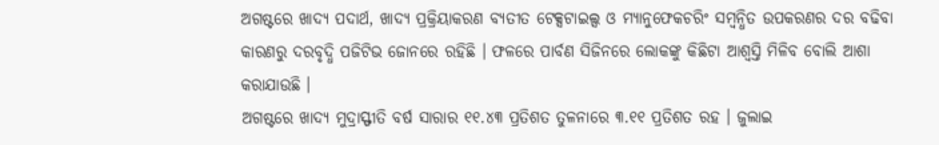ଅଗଷ୍ଟରେ ଖାଦ୍ୟ ପଦାର୍ଥ, ଖାଦ୍ୟ ପ୍ରକ୍ରିୟାକରଣ ବ୍ୟତୀତ ଟେକ୍ସଟାଇଲ୍ସ ଓ ମ୍ୟାନୁଫେକଚରିଂ ସମ୍ବନ୍ଧିତ ଉପକରଣର ଦର ବଢିବା କାରଣରୁ ଦରବୃଦ୍ଧି ପଜିଟିଭ ଜୋନରେ ରହିଛି । ଫଳରେ ପାର୍ବଣ ସିଜିନରେ ଲୋକଙ୍କୁ କିଛିଟା ଆଶ୍ୱସ୍ତି ମିଳିବ ବୋଲି ଆଶା କରାଯାଉଛି ।
ଅଗଷ୍ଟରେ ଖାଦ୍ୟ ମୁଦ୍ରାସ୍ଫୀତି ବର୍ଷ ସାରାର ୧୧.୪୩ ପ୍ରତିଶତ ତୁଳନାରେ ୩.୧୧ ପ୍ରତିଶତ ରହ । ଜୁଲାଇ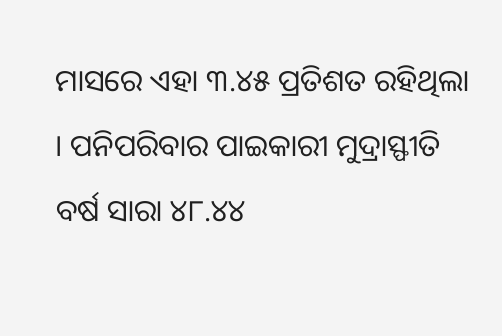ମାସରେ ଏହା ୩.୪୫ ପ୍ରତିଶତ ରହିଥିଲା । ପନିପରିବାର ପାଇକାରୀ ମୁଦ୍ରାସ୍ଫୀତି ବର୍ଷ ସାରା ୪୮.୪୪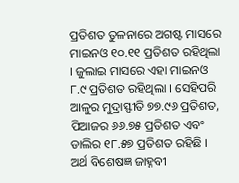ପ୍ରତିଶତ ତୁଳନାରେ ଅଗଷ୍ଟ ମାସରେ ମାଇନଓ ୧୦.୧୧ ପ୍ରତିଶତ ରହିଥିଲା । ଜୁଲାଇ ମାସରେ ଏହା ମାଇନଓ ୮.୯ ପ୍ରତିଶତ ରହିଥିଲା । ସେହିପରି ଆଳୁର ମୁଦ୍ରାସ୍ଫୀତି ୭୭.୯୬ ପ୍ରତିଶତ, ପିଆଜର ୬୬.୭୫ ପ୍ରତିଶତ ଏବଂ ଡାଲିର ୧୮.୫୭ ପ୍ରତିଶତ ରହିଛି ।
ଅର୍ଥ ବିଶେଷଜ୍ଞ ଜାହ୍ନବୀ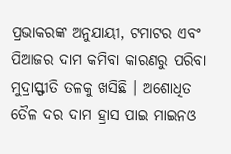ପ୍ରଭାକରଙ୍କ ଅନୁଯାୟୀ, ଟମାଟର ଏବଂ ପିଆଜର ଦାମ କମିବା କାରଣରୁ ପରିବା ମୁଦ୍ରାସ୍ଫୀତି ତଳକୁ ଖସିଛି । ଅଶୋଧିତ ତୈଳ ଦର ଦାମ ହ୍ରାସ ପାଇ ମାଇନଓ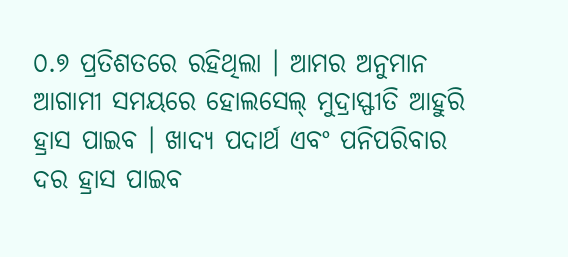୦.୭ ପ୍ରତିଶତରେ ରହିଥିଲା । ଆମର ଅନୁମାନ ଆଗାମୀ ସମୟରେ ହୋଲସେଲ୍ ମୁଦ୍ରାସ୍ଫୀତି ଆହୁରି ହ୍ରାସ ପାଇବ । ଖାଦ୍ୟ ପଦାର୍ଥ ଏବଂ ପନିପରିବାର ଦର ହ୍ରାସ ପାଇବ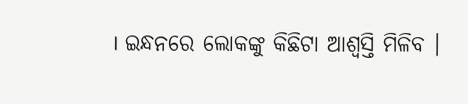। ଇନ୍ଧନରେ ଲୋକଙ୍କୁ କିଛିଟା ଆଶ୍ୱସ୍ତି ମିଳିବ ।